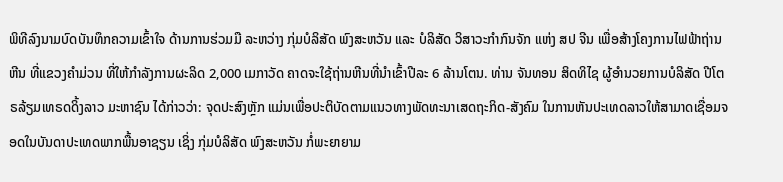ພິທີລົງນາມບົດບັນທຶກຄວາມເຂົ້າໃຈ ດ້ານການຮ່ວມມື ລະຫວ່າງ ກຸ່ມບໍລິສັດ ພົງສະຫວັນ ແລະ ບໍລິສັດ ວິສາວະກຳກົນຈັກ ແຫ່ງ ສປ ຈີນ ເພື່ອສ້າງໂຄງການໄຟຟ້າຖ່ານຫີນ ທີ່ແຂວງຄຳມ່ວນ ທີ່ໃຫ້ກຳລັງການຜະລິດ 2,000 ເມກາວັດ ຄາດຈະໃຊ້ຖ່ານຫີນທີ່ນໍາເຂົ້າປີລະ 6 ລ້ານໂຕນ. ທ່ານ ຈັນທອນ ສິດທິໄຊ ຜູ້ອໍານວຍການບໍລິສັດ ປີໂຕຣລ້ຽມເທຣດດິ້ງລາວ ມະຫາຊົນ ໄດ້ກ່າວວ່າ: ຈຸດປະສົງຫຼັກ ແມ່ນເພື່ອປະຕິບັດຕາມແນວທາງພັດທະນາເສດຖະກິດ-ສັງຄົມ ໃນການຫັນປະເທດລາວໃຫ້ສາມາດເຊື່ອມຈອດໃນບັນດາປະເທດພາກພື້ນອາຊຽນ ເຊິ່ງ ກຸ່ມບໍລິສັດ ພົງສະຫວັນ ກໍ່ພະຍາຍາມ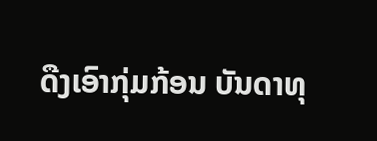ດືງເອົາກຸ່ມກ້ອນ ບັນດາທຸ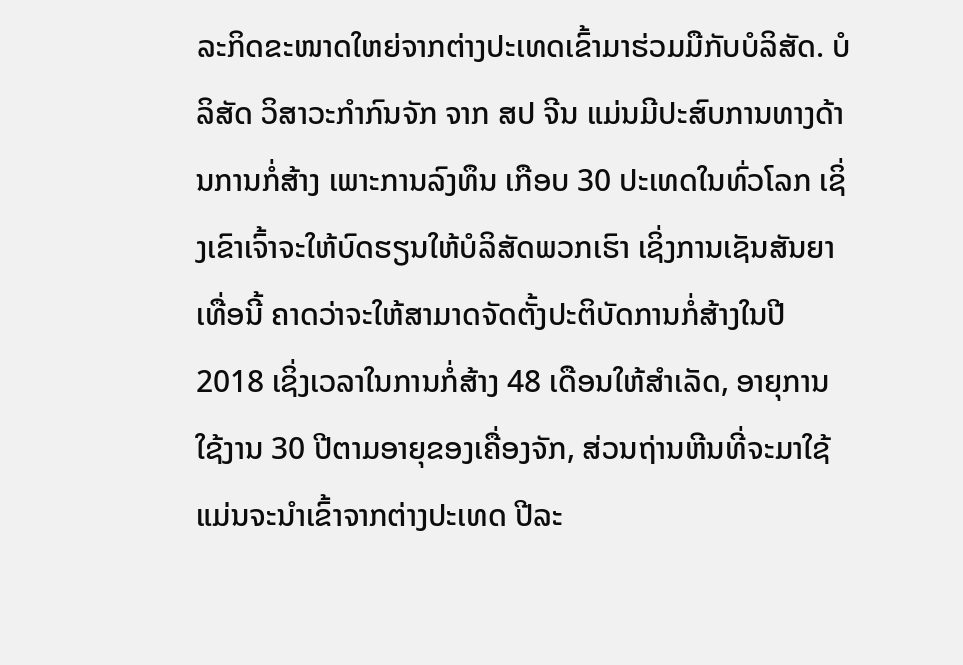ລະກິດຂະໜາດໃຫຍ່ຈາກຕ່າງປະເທດເຂົ້າມາຮ່ວມມືກັບບໍລິສັດ. ບໍລິສັດ ວິສາວະກຳກົນຈັກ ຈາກ ສປ ຈີນ ແມ່ນມີປະສົບການທາງດ້ານການກໍ່ສ້າງ ເພາະການລົງທຶນ ເກືອບ 30 ປະເທດໃນທົ່ວໂລກ ເຊິ່ງເຂົາເຈົ້າຈະໃຫ້ບົດຮຽນໃຫ້ບໍລິສັດພວກເຮົາ ເຊິ່ງການເຊັນສັນຍາເທື່ອນີ້ ຄາດວ່າຈະໃຫ້ສາມາດຈັດຕັ້ງປະຕິບັດການກໍ່ສ້າງໃນປີ 2018 ເຊິ່ງເວລາໃນການກໍ່ສ້າງ 48 ເດືອນໃຫ້ສຳເລັດ, ອາຍຸການໃຊ້ງານ 30 ປີຕາມອາຍຸຂອງເຄື່ອງຈັກ, ສ່ວນຖ່ານຫີນທີ່ຈະມາໃຊ້ແມ່ນຈະນຳເຂົ້າຈາກຕ່າງປະເທດ ປີລະ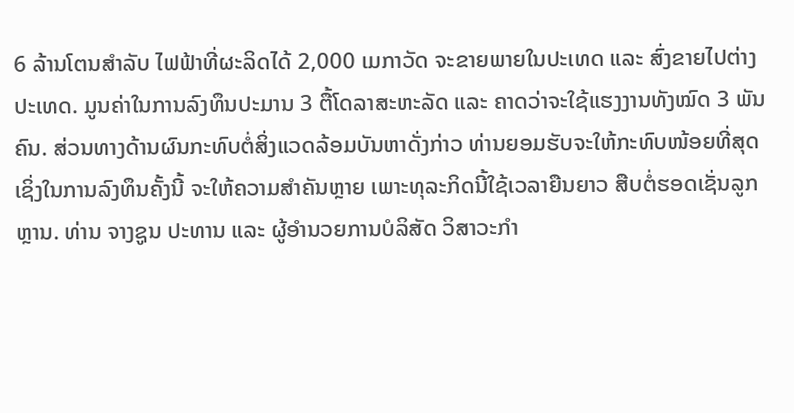6 ລ້ານໂຕນສຳລັບ ໄຟຟ້າທີ່ຜະລິດໄດ້ 2,000 ເມກາວັດ ຈະຂາຍພາຍໃນປະເທດ ແລະ ສົ່ງຂາຍໄປຕ່າງປະເທດ. ມູນຄ່າໃນການລົງທຶນປະມານ 3 ຕື້ໂດລາສະຫະລັດ ແລະ ຄາດວ່າຈະໃຊ້ແຮງງານທັງໝົດ 3 ພັນຄົນ. ສ່ວນທາງດ້ານຜົນກະທົບຕໍ່ສິ່ງແວດລ້ອມບັນຫາດັ່ງກ່າວ ທ່ານຍອມຮັບຈະໃຫ້ກະທົບໜ້ອຍທີ່ສຸດ ເຊິ່ງໃນການລົງທຶນຄັ້ງນີ້ ຈະໃຫ້ຄວາມສຳຄັນຫຼາຍ ເພາະທຸລະກິດນີ້ໃຊ້ເວລາຍືນຍາວ ສືບຕໍ່ຮອດເຊັ່ນລູກຫຼານ. ທ່ານ ຈາງຊູນ ປະທານ ແລະ ຜູ້ອຳນວຍການບໍລິສັດ ວິສາວະກຳ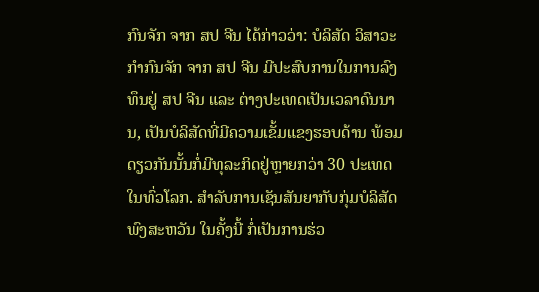ກົນຈັກ ຈາກ ສປ ຈີນ ໄດ້ກ່າວວ່າ: ບໍລິສັດ ວິສາວະກຳກົນຈັກ ຈາກ ສປ ຈີນ ມີປະສົບການໃນການລົງທຶນຢູ່ ສປ ຈີນ ແລະ ຕ່າງປະເທດເປັນເວລາດົນນານ, ເປັນບໍລິສັດທີ່ມີຄວາມເຂັ້ມແຂງຮອບດ້ານ ພ້ອມດຽວກັນນັ້ນກໍ່ມີທຸລະກິດຢູ່ຫຼາຍກວ່າ 30 ປະເທດໃນທົ່ວໂລກ. ສຳລັບການເຊັນສັນຍາກັບກຸ່ມບໍລິສັດ ພົງສະຫວັນ ໃນຄັ້ງນີ້ ກໍ່ເປັນການຮ່ວ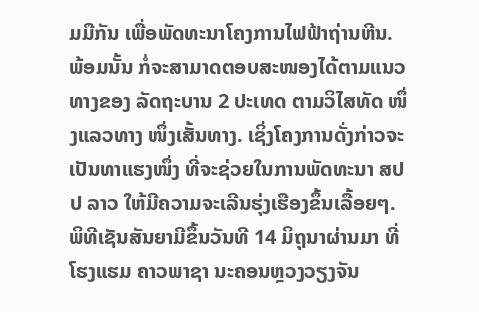ມມືກັນ ເພື່ອພັດທະນາໂຄງການໄຟຟ້າຖ່ານຫີນ. ພ້ອມນັ້ນ ກໍ່ຈະສາມາດຕອບສະໜອງໄດ້ຕາມແນວທາງຂອງ ລັດຖະບານ 2 ປະເທດ ຕາມວິໄສທັດ ໜຶ່ງແລວທາງ ໜຶ່ງເສັ້ນທາງ. ເຊິ່ງໂຄງການດັ່ງກ່າວຈະເປັນທາແຮງໜຶ່ງ ທີ່ຈະຊ່ວຍໃນການພັດທະນາ ສປປ ລາວ ໃຫ້ມີຄວາມຈະເລີນຮຸ່ງເຮືອງຂຶ້ນເລື້ອຍໆ. ພິທີເຊັນສັນຍາມີຂຶ້ນວັນທີ 14 ມິຖຸນາຜ່ານມາ ທີ່ໂຮງແຮມ ຄາວພາຊາ ນະຄອນຫຼວງວຽງຈັນ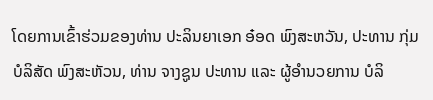ໂດຍການເຂົ້າຮ່ວມຂອງທ່ານ ປະລິນຍາເອກ ອ໋ອດ ພົງສະຫວັນ, ປະທານ ກຸ່ມບໍລິສັດ ພົງສະຫັວນ, ທ່ານ ຈາງຊູນ ປະທານ ແລະ ຜູ້ອຳນວຍການ ບໍລິ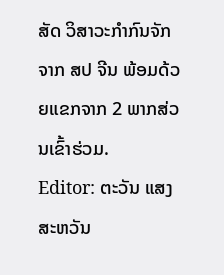ສັດ ວິສາວະກຳກົນຈັກ ຈາກ ສປ ຈີນ ພ້ອມດ້ວຍແຂກຈາກ 2 ພາກສ່ວນເຂົ້າຮ່ວມ.
Editor: ຕະວັນ ແສງສະຫວັນ